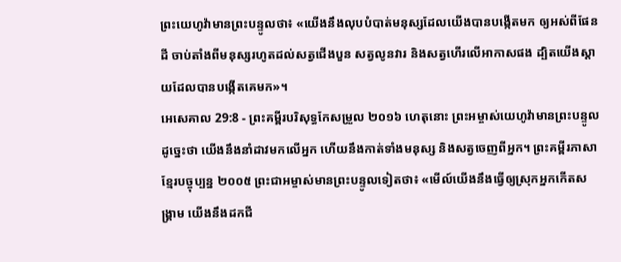ព្រះយេហូវ៉ាមានព្រះបន្ទូលថា៖ «យើងនឹងលុបបំបាត់មនុស្សដែលយើងបានបង្កើតមក ឲ្យអស់ពីផែនដី ចាប់តាំងពីមនុស្សរហូតដល់សត្វជើងបួន សត្វលូនវារ និងសត្វហើរលើអាកាសផង ដ្បិតយើងស្តាយដែលបានបង្កើតគេមក»។
អេសេគាល 29:8 - ព្រះគម្ពីរបរិសុទ្ធកែសម្រួល ២០១៦ ហេតុនោះ ព្រះអម្ចាស់យេហូវ៉ាមានព្រះបន្ទូលដូច្នេះថា យើងនឹងនាំដាវមកលើអ្នក ហើយនឹងកាត់ទាំងមនុស្ស និងសត្វចេញពីអ្នក។ ព្រះគម្ពីរភាសាខ្មែរបច្ចុប្បន្ន ២០០៥ ព្រះជាអម្ចាស់មានព្រះបន្ទូលទៀតថា៖ «មើល៍យើងនឹងធ្វើឲ្យស្រុកអ្នកកើតសង្គ្រាម យើងនឹងដកជី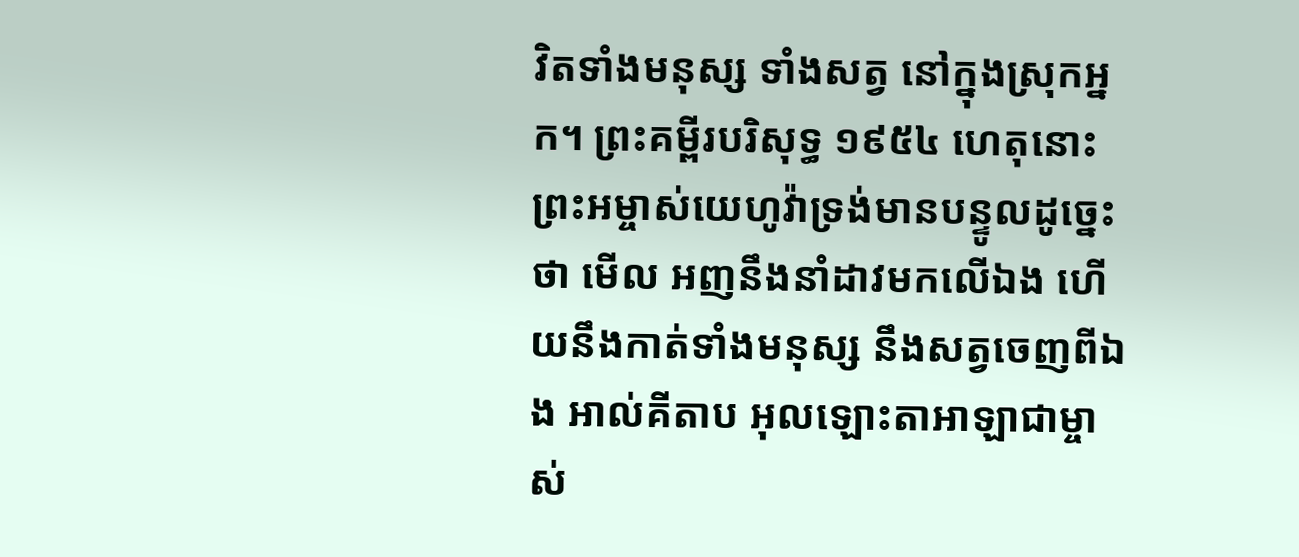វិតទាំងមនុស្ស ទាំងសត្វ នៅក្នុងស្រុកអ្នក។ ព្រះគម្ពីរបរិសុទ្ធ ១៩៥៤ ហេតុនោះ ព្រះអម្ចាស់យេហូវ៉ាទ្រង់មានបន្ទូលដូច្នេះថា មើល អញនឹងនាំដាវមកលើឯង ហើយនឹងកាត់ទាំងមនុស្ស នឹងសត្វចេញពីឯង អាល់គីតាប អុលឡោះតាអាឡាជាម្ចាស់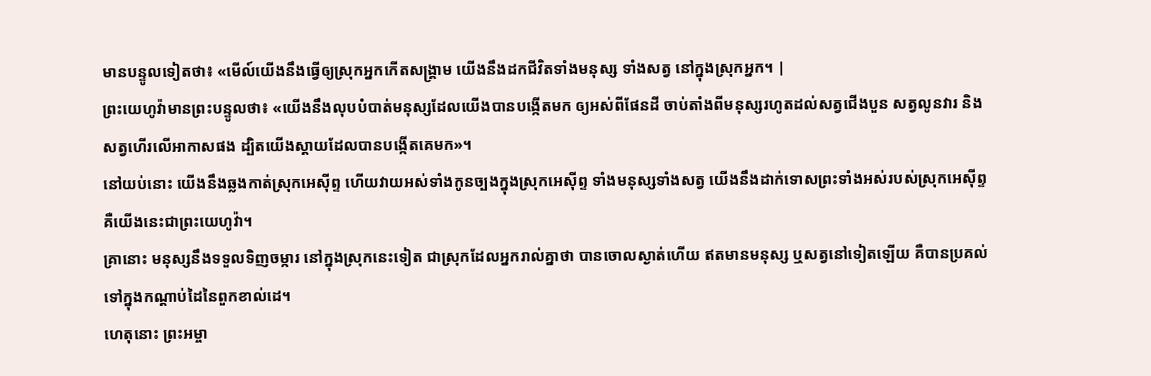មានបន្ទូលទៀតថា៖ «មើល៍យើងនឹងធ្វើឲ្យស្រុកអ្នកកើតសង្គ្រាម យើងនឹងដកជីវិតទាំងមនុស្ស ទាំងសត្វ នៅក្នុងស្រុកអ្នក។ |
ព្រះយេហូវ៉ាមានព្រះបន្ទូលថា៖ «យើងនឹងលុបបំបាត់មនុស្សដែលយើងបានបង្កើតមក ឲ្យអស់ពីផែនដី ចាប់តាំងពីមនុស្សរហូតដល់សត្វជើងបួន សត្វលូនវារ និងសត្វហើរលើអាកាសផង ដ្បិតយើងស្តាយដែលបានបង្កើតគេមក»។
នៅយប់នោះ យើងនឹងឆ្លងកាត់ស្រុកអេស៊ីព្ទ ហើយវាយអស់ទាំងកូនច្បងក្នុងស្រុកអេស៊ីព្ទ ទាំងមនុស្សទាំងសត្វ យើងនឹងដាក់ទោសព្រះទាំងអស់របស់ស្រុកអេស៊ីព្ទ គឺយើងនេះជាព្រះយេហូវ៉ា។
គ្រានោះ មនុស្សនឹងទទួលទិញចម្ការ នៅក្នុងស្រុកនេះទៀត ជាស្រុកដែលអ្នករាល់គ្នាថា បានចោលស្ងាត់ហើយ ឥតមានមនុស្ស ឬសត្វនៅទៀតឡើយ គឺបានប្រគល់ទៅក្នុងកណ្ដាប់ដៃនៃពួកខាល់ដេ។
ហេតុនោះ ព្រះអម្ចា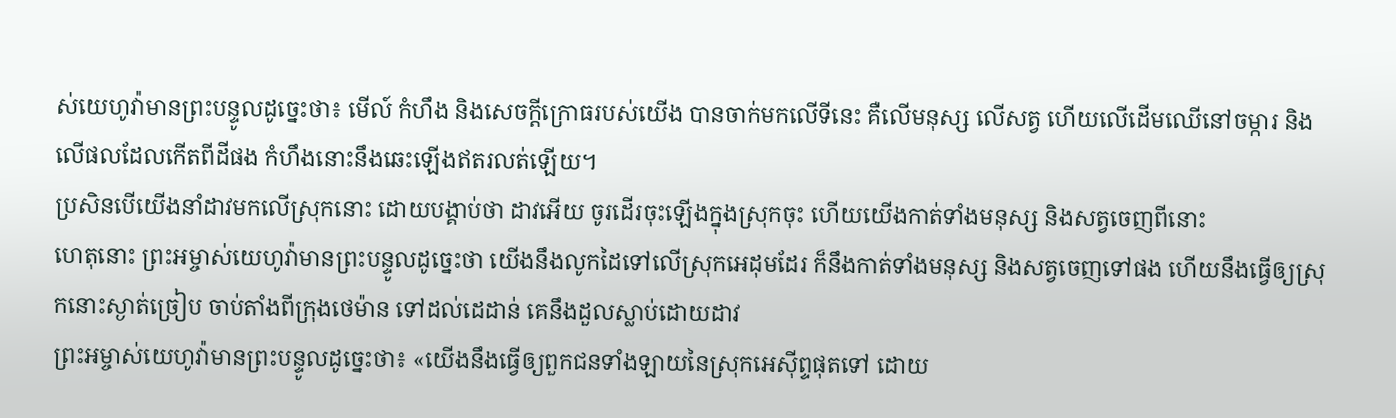ស់យេហូវ៉ាមានព្រះបន្ទូលដូច្នេះថា៖ មើល៍ កំហឹង និងសេចក្ដីក្រោធរបស់យើង បានចាក់មកលើទីនេះ គឺលើមនុស្ស លើសត្វ ហើយលើដើមឈើនៅចម្ការ និងលើផលដែលកើតពីដីផង កំហឹងនោះនឹងឆេះឡើងឥតរលត់ឡើយ។
ប្រសិនបើយើងនាំដាវមកលើស្រុកនោះ ដោយបង្គាប់ថា ដាវអើយ ចូរដើរចុះឡើងក្នុងស្រុកចុះ ហើយយើងកាត់ទាំងមនុស្ស និងសត្វចេញពីនោះ
ហេតុនោះ ព្រះអម្ចាស់យេហូវ៉ាមានព្រះបន្ទូលដូច្នេះថា យើងនឹងលូកដៃទៅលើស្រុកអេដុមដែរ ក៏នឹងកាត់ទាំងមនុស្ស និងសត្វចេញទៅផង ហើយនឹងធ្វើឲ្យស្រុកនោះស្ងាត់ច្រៀប ចាប់តាំងពីក្រុងថេម៉ាន ទៅដល់ដេដាន់ គេនឹងដួលស្លាប់ដោយដាវ
ព្រះអម្ចាស់យេហូវ៉ាមានព្រះបន្ទូលដូច្នេះថា៖ «យើងនឹងធ្វើឲ្យពួកជនទាំងឡាយនៃស្រុកអេស៊ីព្ទផុតទៅ ដោយ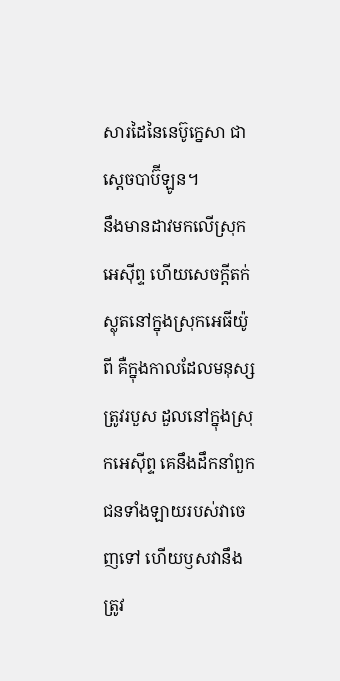សារដៃនៃនេប៊ូក្នេសា ជាស្តេចបាប៊ីឡូន។
នឹងមានដាវមកលើស្រុកអេស៊ីព្ទ ហើយសេចក្ដីតក់ស្លុតនៅក្នុងស្រុកអេធីយ៉ូពី គឺក្នុងកាលដែលមនុស្សត្រូវរបួស ដួលនៅក្នុងស្រុកអេស៊ីព្ទ គេនឹងដឹកនាំពួកជនទាំងឡាយរបស់វាចេញទៅ ហើយឫសវានឹងត្រូវ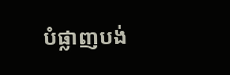បំផ្លាញបង់